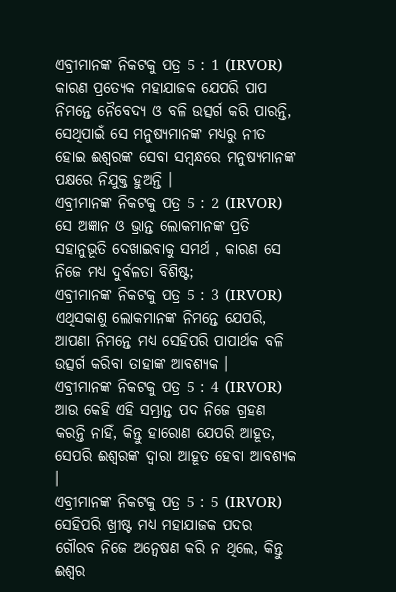ଏବ୍ରୀମାନଙ୍କ ନିକଟକୁ ପତ୍ର 5 : 1 (IRVOR)
କାରଣ ପ୍ରତ୍ୟେକ ମହାଯାଜକ ଯେପରି ପାପ ନିମନ୍ତେ ନୈବେଦ୍ୟ ଓ ବଳି ଉତ୍ସର୍ଗ କରି ପାରନ୍ତି, ସେଥିପାଇଁ ସେ ମନୁଷ୍ୟମାନଙ୍କ ମଧ୍ୟରୁ ନୀତ ହୋଇ ଈଶ୍ୱରଙ୍କ ସେବା ସମ୍ବନ୍ଧରେ ମନୁଷ୍ୟମାନଙ୍କ ପକ୍ଷରେ ନିଯୁକ୍ତ ହୁଅନ୍ତି ।
ଏବ୍ରୀମାନଙ୍କ ନିକଟକୁ ପତ୍ର 5 : 2 (IRVOR)
ସେ ଅଜ୍ଞାନ ଓ ଭ୍ରାନ୍ତ ଲୋକମାନଙ୍କ ପ୍ରତି ସହାନୁଭୂତି ଦେଖାଇବାକୁ ସମର୍ଥ , କାରଣ ସେ ନିଜେ ମଧ୍ୟ ଦୁର୍ବଳତା ବିଶିଷ୍ଟ;
ଏବ୍ରୀମାନଙ୍କ ନିକଟକୁ ପତ୍ର 5 : 3 (IRVOR)
ଏଥିସକାଶୁ ଲୋକମାନଙ୍କ ନିମନ୍ତେ ଯେପରି, ଆପଣା ନିମନ୍ତେ ମଧ୍ୟ ସେହିପରି ପାପାର୍ଥକ ବଳି ଉତ୍ସର୍ଗ କରିବା ତାହାଙ୍କ ଆବଶ୍ୟକ ।
ଏବ୍ରୀମାନଙ୍କ ନିକଟକୁ ପତ୍ର 5 : 4 (IRVOR)
ଆଉ କେହି ଏହି ସମ୍ଭ୍ରାନ୍ତ ପଦ ନିଜେ ଗ୍ରହଣ କରନ୍ତି ନାହିଁ, କିନ୍ତୁ ହାରୋଣ ଯେପରି ଆହୂତ, ସେପରି ଈଶ୍ୱରଙ୍କ ଦ୍ୱାରା ଆହୂତ ହେବା ଆବଶ୍ୟକ ।
ଏବ୍ରୀମାନଙ୍କ ନିକଟକୁ ପତ୍ର 5 : 5 (IRVOR)
ସେହିପରି ଖ୍ରୀଷ୍ଟ ମଧ୍ୟ ମହାଯାଜକ ପଦର ଗୌରବ ନିଜେ ଅନ୍ୱେଷଣ କରି ନ ଥିଲେ, କିନ୍ତୁ ଈଶ୍ୱର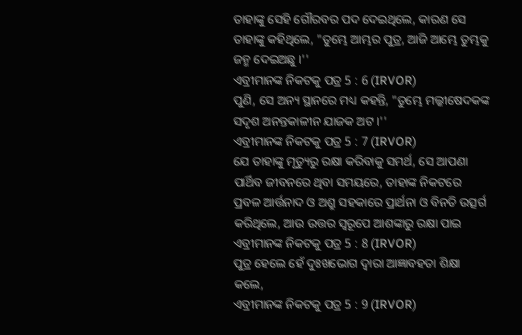ତାହାଙ୍କୁ ସେହି ଗୌରବର ପଦ ଦେଇଥିଲେ, କାରଣ ସେ ତାହାଙ୍କୁ କହିଥିଲେ, "ତୁମ୍ଭେ ଆମ୍ଭର ପୁତ୍ର, ଆଜି ଆମ୍ଭେ ତୁମ୍ଭକୁ ଜନ୍ମ ଦେଇଅଛୁ ।''
ଏବ୍ରୀମାନଙ୍କ ନିକଟକୁ ପତ୍ର 5 : 6 (IRVOR)
ପୁଣି, ସେ ଅନ୍ୟ ସ୍ଥାନରେ ମଧ୍ୟ କହନ୍ତି, "ତୁମ୍ଭେ ମଲ୍କୀଷେଦକଙ୍କ ସଦୃଶ ଅନନ୍ତକାଳୀନ ଯାଜକ ଅଟ ।''
ଏବ୍ରୀମାନଙ୍କ ନିକଟକୁ ପତ୍ର 5 : 7 (IRVOR)
ଯେ ତାହାଙ୍କୁ ମୃତ୍ୟୁରୁ ରକ୍ଷା କରିବାକୁ ସମର୍ଥ, ସେ ଆପଣା ପାର୍ଥିବ ଜୀବନରେ ଥିବା ସମୟରେ, ତାହାଙ୍କ ନିକଟରେ ପ୍ରବଳ ଆର୍ତ୍ତନାଦ ଓ ଅଶ୍ରୁ ସହକାରେ ପ୍ରାର୍ଥନା ଓ ବିନତି ଉତ୍ସର୍ଗ କରିଥିଲେ, ଆଉ ଉତ୍ତର ସ୍ୱରୂପେ ଆଶଙ୍କାରୁ ରକ୍ଷା ପାଇ
ଏବ୍ରୀମାନଙ୍କ ନିକଟକୁ ପତ୍ର 5 : 8 (IRVOR)
ପୁତ୍ର ହେଲେ ହେଁ ଦୁଃଖଭୋଗ ଦ୍ୱାରା ଆଜ୍ଞାବହତା ଶିକ୍ଷା କଲେ,
ଏବ୍ରୀମାନଙ୍କ ନିକଟକୁ ପତ୍ର 5 : 9 (IRVOR)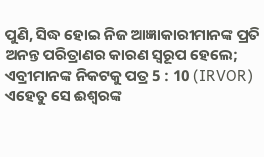ପୁଣି, ସିଦ୍ଧ ହୋଇ ନିଜ ଆଜ୍ଞାକାରୀମାନଙ୍କ ପ୍ରତି ଅନନ୍ତ ପରିତ୍ରାଣର କାରଣ ସ୍ୱରୂପ ହେଲେ;
ଏବ୍ରୀମାନଙ୍କ ନିକଟକୁ ପତ୍ର 5 : 10 (IRVOR)
ଏହେତୁ ସେ ଈଶ୍ୱରଙ୍କ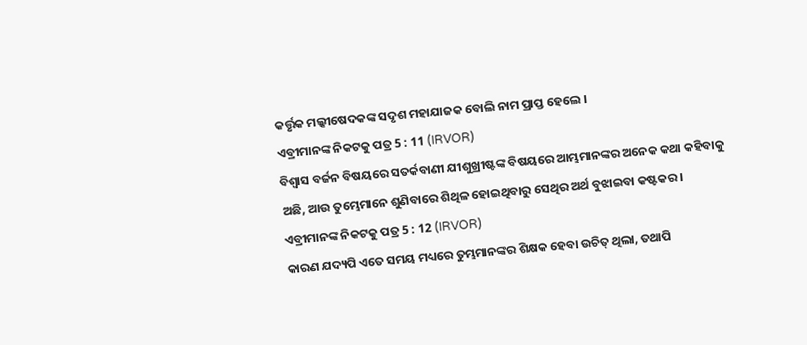କର୍ତ୍ତୃକ ମଲ୍କୀଷେଦକଙ୍କ ସଦୃଶ ମହାଯାଜକ ବୋଲି ନାମ ପ୍ରାପ୍ତ ହେଲେ ।
ଏବ୍ରୀମାନଙ୍କ ନିକଟକୁ ପତ୍ର 5 : 11 (IRVOR)
ବିଶ୍ୱାସ ବର୍ଜନ ବିଷୟରେ ସତର୍କବାଣୀ ଯୀଶୁଖ୍ରୀଷ୍ଟଙ୍କ ବିଷୟରେ ଆମ୍ଭମାନଙ୍କର ଅନେକ କଥା କହିବାକୁ ଅଛି, ଆଉ ତୁମ୍ଭେମାନେ ଶୁଣିବାରେ ଶିଥିଳ ହୋଇଥିବାରୁ ସେଥିର ଅର୍ଥ ବୁଝାଇବା କଷ୍ଟକର ।
ଏବ୍ରୀମାନଙ୍କ ନିକଟକୁ ପତ୍ର 5 : 12 (IRVOR)
କାରଣ ଯଦ୍ୟପି ଏତେ ସମୟ ମଧ୍ୟରେ ତୁମ୍ଭମାନଙ୍କର ଶିକ୍ଷକ ହେବା ଉଚିତ୍ ଥିଲା, ତଥାପି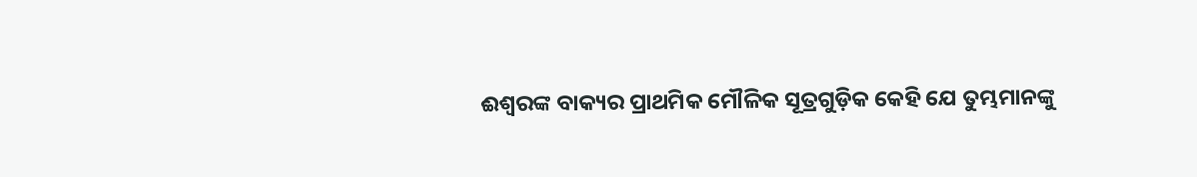ଈଶ୍ୱରଙ୍କ ବାକ୍ୟର ପ୍ରାଥମିକ ମୌଳିକ ସୂତ୍ରଗୁଡ଼ିକ କେହି ଯେ ତୁମ୍ଭମାନଙ୍କୁ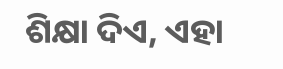ଶିକ୍ଷା ଦିଏ, ଏହା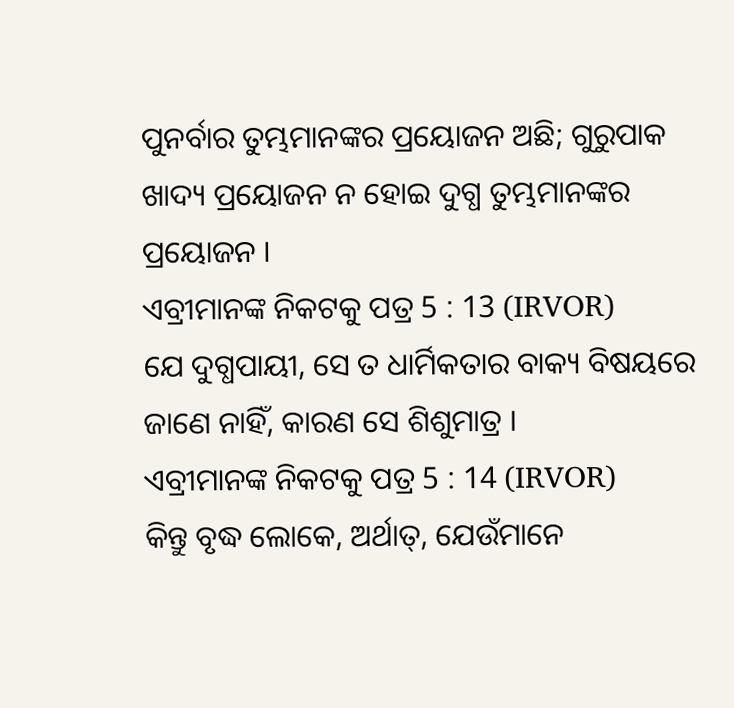ପୁନର୍ବାର ତୁମ୍ଭମାନଙ୍କର ପ୍ରୟୋଜନ ଅଛି; ଗୁରୁପାକ ଖାଦ୍ୟ ପ୍ରୟୋଜନ ନ ହୋଇ ଦୁଗ୍ଧ ତୁମ୍ଭମାନଙ୍କର ପ୍ରୟୋଜନ ।
ଏବ୍ରୀମାନଙ୍କ ନିକଟକୁ ପତ୍ର 5 : 13 (IRVOR)
ଯେ ଦୁଗ୍ଧପାୟୀ, ସେ ତ ଧାର୍ମିକତାର ବାକ୍ୟ ବିଷୟରେ ଜାଣେ ନାହିଁ, କାରଣ ସେ ଶିଶୁମାତ୍ର ।
ଏବ୍ରୀମାନଙ୍କ ନିକଟକୁ ପତ୍ର 5 : 14 (IRVOR)
କିନ୍ତୁ ବୃଦ୍ଧ ଲୋକେ, ଅର୍ଥାତ୍, ଯେଉଁମାନେ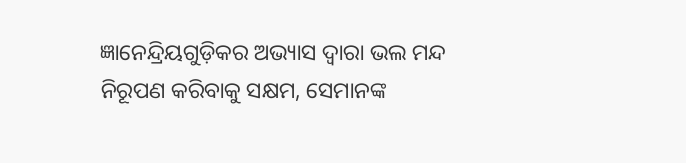ଜ୍ଞାନେନ୍ଦ୍ରିୟଗୁଡ଼ିକର ଅଭ୍ୟାସ ଦ୍ୱାରା ଭଲ ମନ୍ଦ ନିରୂପଣ କରିବାକୁ ସକ୍ଷମ, ସେମାନଙ୍କ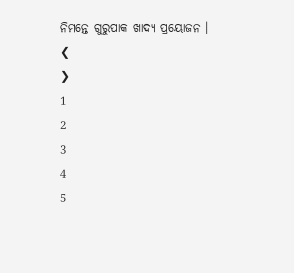ନିମନ୍ତେ ଗୁରୁପାକ ଖାଦ୍ୟ ପ୍ରୟୋଜନ ।
❮
❯
1
2
3
4
5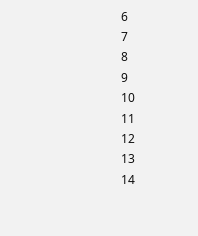6
7
8
9
10
11
12
13
14